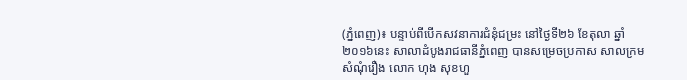(ភ្នំពេញ)៖ បន្ទាប់ពីបើកសវនាការជំនុំជម្រះ នៅថ្ងៃទី២៦ ខែតុលា ឆ្នាំ២០១៦នេះ សាលាដំបូងរាជធានីភ្នំពេញ បានសម្រេចប្រកាស សាលក្រម សំណុំរឿង លោក ហុង សុខហួ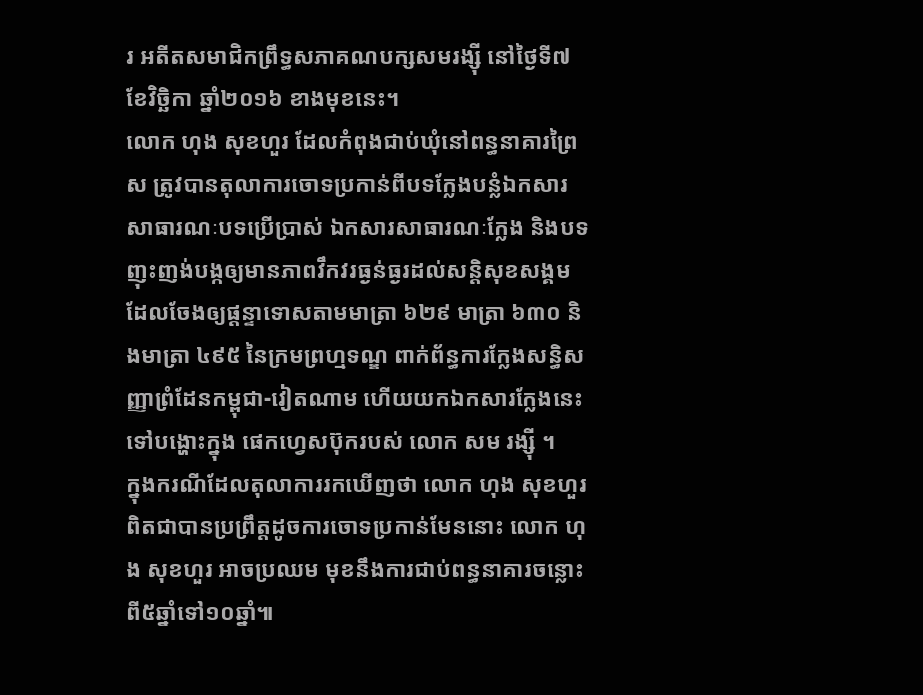រ អតីតសមាជិកព្រឹទ្ធសភាគណបក្សសមរង្ស៊ី នៅថ្ងៃទី៧ ខែវិច្ឆិកា ឆ្នាំ២០១៦ ខាងមុខនេះ។
លោក ហុង សុខហួរ ដែលកំពុងជាប់ឃុំនៅពន្ធនាគារព្រៃស ត្រូវបានតុលាការចោទប្រកាន់ពីបទក្លែងបន្លំឯកសារសាធារណៈបទប្រើប្រាស់ ឯកសារសាធារណៈក្លែង និងបទញុះញង់បង្កឲ្យមានភាពវឹកវរធ្ងន់ធ្ងរដល់សន្តិសុខសង្គម ដែលចែងឲ្យផ្ដន្ទាទោសតាមមាត្រា ៦២៩ មាត្រា ៦៣០ និងមាត្រា ៤៩៥ នៃក្រមព្រហ្មទណ្ឌ ពាក់ព័ន្ធការក្លែងសន្ធិសញ្ញាព្រំដែនកម្ពុជា-វៀតណាម ហើយយកឯកសារក្លែងនេះទៅបង្ហោះក្នុង ផេកហ្វេសប៊ុករបស់ លោក សម រង្ស៊ី ។
ក្នុងករណីដែលតុលាការរកឃើញថា លោក ហុង សុខហួរ ពិតជាបានប្រព្រឹត្តដូចការចោទប្រកាន់មែននោះ លោក ហុង សុខហួរ អាចប្រឈម មុខនឹងការជាប់ពន្ធនាគារចន្លោះពី៥ឆ្នាំទៅ១០ឆ្នាំ៕